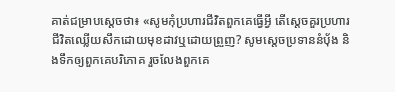គាត់ជម្រាបស្តេចថា៖ «សូមកុំប្រហារជីវិតពួកគេធ្វើអ្វី តើស្តេចគួរប្រហារជីវិតឈ្លើយសឹកដោយមុខដាវឬដោយព្រួញ? សូមស្តេចប្រទាននំបុ័ង និងទឹកឲ្យពួកគេបរិភោគ រួចលែងពួកគេ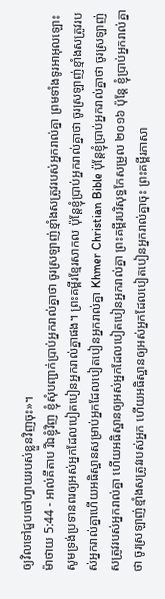ឲ្យវិលទៅជួបចៅហ្វាយរបស់ខ្លួនវិញចុះ»។
ម៉ាថាយ 5:44 - អាល់គីតាប រីឯខ្ញុំវិញ ខ្ញុំសុំបញ្ជាក់ប្រាប់អ្នករាល់គ្នាថា ចូរស្រឡាញ់ខ្មាំងសត្រូវរបស់អ្នករាល់គ្នា ព្រមទាំងទូរអាអុលឡោះ សូមទ្រង់ប្រទានពរឲ្យអស់អ្នកដែលបៀតបៀនអ្នករាល់គ្នាផង។ ព្រះគម្ពីរខ្មែរសាកល ប៉ុន្តែខ្ញុំប្រាប់អ្នករាល់គ្នាថា ចូរស្រឡាញ់ខ្មាំងសត្រូវរបស់អ្នករាល់គ្នាហើយអធិស្ឋានសម្រាប់អ្នកដែលបៀតបៀនអ្នករាល់គ្នា Khmer Christian Bible ប៉ុន្ដែខ្ញុំប្រាប់អ្នករាល់គ្នាថា ចូរស្រឡាញ់សត្រូវរបស់អ្នករាល់គ្នា ហើយអធិស្ឋានឲ្យអស់អ្នកដែលបៀតបៀនអ្នករាល់គ្នា ព្រះគម្ពីរបរិសុទ្ធកែសម្រួល ២០១៦ ប៉ុន្តែ ខ្ញុំប្រាប់អ្នករាល់គ្នាថា ចូរស្រឡាញ់ខ្មាំងសត្រូវរបស់អ្នក ហើយអធិស្ឋានឲ្យអស់អ្នកដែលបៀតបៀនអ្នករាល់គ្នាចុះ ព្រះគម្ពីរភាសា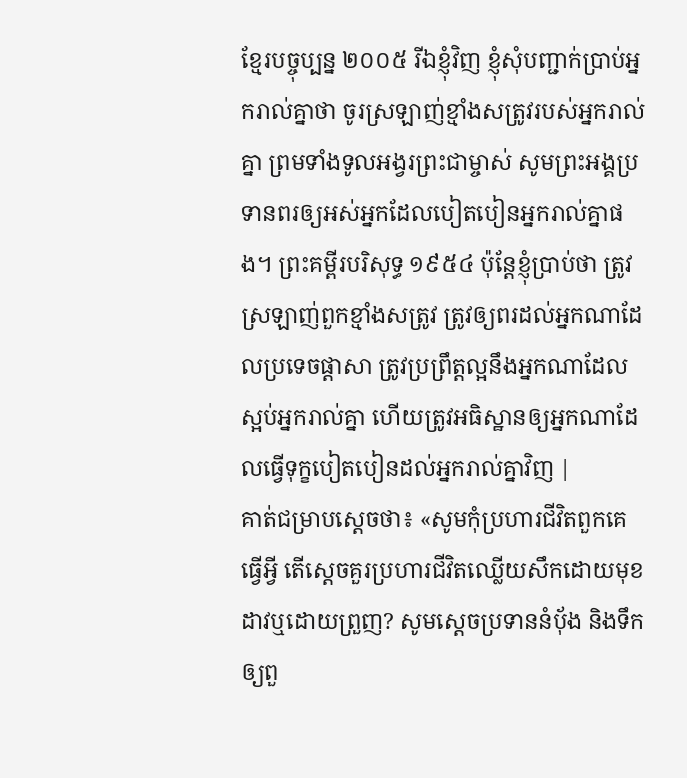ខ្មែរបច្ចុប្បន្ន ២០០៥ រីឯខ្ញុំវិញ ខ្ញុំសុំបញ្ជាក់ប្រាប់អ្នករាល់គ្នាថា ចូរស្រឡាញ់ខ្មាំងសត្រូវរបស់អ្នករាល់គ្នា ព្រមទាំងទូលអង្វរព្រះជាម្ចាស់ សូមព្រះអង្គប្រទានពរឲ្យអស់អ្នកដែលបៀតបៀនអ្នករាល់គ្នាផង។ ព្រះគម្ពីរបរិសុទ្ធ ១៩៥៤ ប៉ុន្តែខ្ញុំប្រាប់ថា ត្រូវស្រឡាញ់ពួកខ្មាំងសត្រូវ ត្រូវឲ្យពរដល់អ្នកណាដែលប្រទេចផ្តាសា ត្រូវប្រព្រឹត្តល្អនឹងអ្នកណាដែលស្អប់អ្នករាល់គ្នា ហើយត្រូវអធិស្ឋានឲ្យអ្នកណាដែលធ្វើទុក្ខបៀតបៀនដល់អ្នករាល់គ្នាវិញ |
គាត់ជម្រាបស្តេចថា៖ «សូមកុំប្រហារជីវិតពួកគេធ្វើអ្វី តើស្តេចគួរប្រហារជីវិតឈ្លើយសឹកដោយមុខដាវឬដោយព្រួញ? សូមស្តេចប្រទាននំបុ័ង និងទឹកឲ្យពួ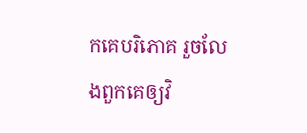កគេបរិភោគ រួចលែងពួកគេឲ្យវិ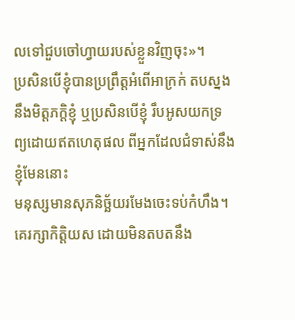លទៅជួបចៅហ្វាយរបស់ខ្លួនវិញចុះ»។
ប្រសិនបើខ្ញុំបានប្រព្រឹត្តអំពើអាក្រក់ តបស្នងនឹងមិត្តភក្ដិខ្ញុំ ឬប្រសិនបើខ្ញុំ រឹបអូសយកទ្រព្យដោយឥតហេតុផល ពីអ្នកដែលជំទាស់នឹងខ្ញុំមែននោះ
មនុស្សមានសុភនិច្ឆ័យរមែងចេះទប់កំហឹង។ គេរក្សាកិត្តិយស ដោយមិនតបតនឹង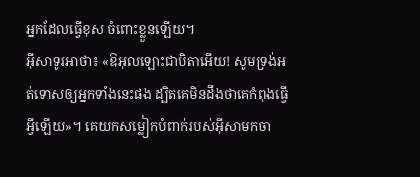អ្នកដែលធ្វើខុស ចំពោះខ្លួនឡើយ។
អ៊ីសាទូរអាថា៖ «ឱអុលឡោះជាបិតាអើយ! សូមទ្រង់អត់ទោសឲ្យអ្នកទាំងនេះផង ដ្បិតគេមិនដឹងថាគេកំពុងធ្វើអ្វីឡើយ»។ គេយកសម្លៀកបំពាក់របស់អ៊ីសាមកចា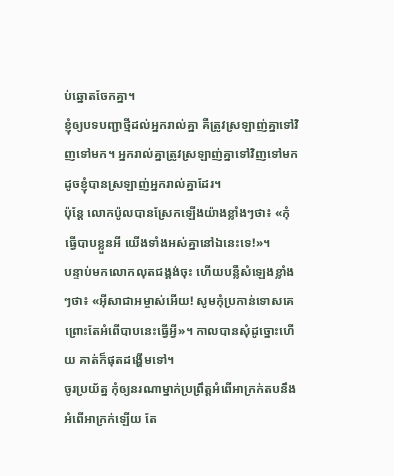ប់ឆ្នោតចែកគ្នា។
ខ្ញុំឲ្យបទបញ្ជាថ្មីដល់អ្នករាល់គ្នា គឺត្រូវស្រឡាញ់គ្នាទៅវិញទៅមក។ អ្នករាល់គ្នាត្រូវស្រឡាញ់គ្នាទៅវិញទៅមក ដូចខ្ញុំបានស្រឡាញ់អ្នករាល់គ្នាដែរ។
ប៉ុន្ដែ លោកប៉ូលបានស្រែកឡើងយ៉ាងខ្លាំងៗថា៖ «កុំធ្វើបាបខ្លួនអី យើងទាំងអស់គ្នានៅឯនេះទេ!»។
បន្ទាប់មកលោកលុតជង្គង់ចុះ ហើយបន្លឺសំឡេងខ្លាំងៗថា៖ «អ៊ីសាជាអម្ចាស់អើយ! សូមកុំប្រកាន់ទោសគេ ព្រោះតែអំពើបាបនេះធ្វើអ្វី»។ កាលបានសុំដូច្នោះហើយ គាត់ក៏ផុតដង្ហើមទៅ។
ចូរប្រយ័ត្ន កុំឲ្យនរណាម្នាក់ប្រព្រឹត្ដអំពើអាក្រក់តបនឹងអំពើអាក្រក់ឡើយ តែ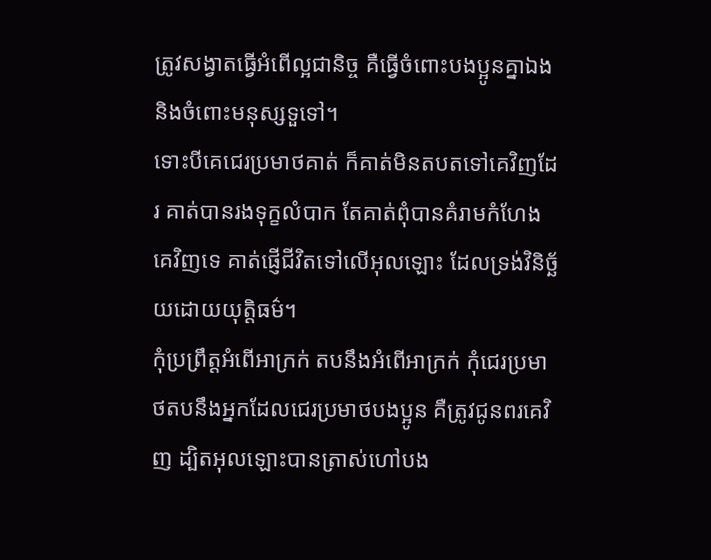ត្រូវសង្វាតធ្វើអំពើល្អជានិច្ច គឺធ្វើចំពោះបងប្អូនគ្នាឯង និងចំពោះមនុស្សទួទៅ។
ទោះបីគេជេរប្រមាថគាត់ ក៏គាត់មិនតបតទៅគេវិញដែរ គាត់បានរងទុក្ខលំបាក តែគាត់ពុំបានគំរាមកំហែងគេវិញទេ គាត់ផ្ញើជីវិតទៅលើអុលឡោះ ដែលទ្រង់វិនិច្ឆ័យដោយយុត្ដិធម៌។
កុំប្រព្រឹត្ដអំពើអាក្រក់ តបនឹងអំពើអាក្រក់ កុំជេរប្រមាថតបនឹងអ្នកដែលជេរប្រមាថបងប្អូន គឺត្រូវជូនពរគេវិញ ដ្បិតអុលឡោះបានត្រាស់ហៅបង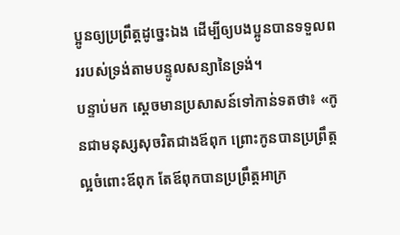ប្អូនឲ្យប្រព្រឹត្ដដូច្នេះឯង ដើម្បីឲ្យបងប្អូនបានទទួលពររបស់ទ្រង់តាមបន្ទូលសន្យានៃទ្រង់។
បន្ទាប់មក ស្តេចមានប្រសាសន៍ទៅកាន់ទតថា៖ «កូនជាមនុស្សសុចរិតជាងឪពុក ព្រោះកូនបានប្រព្រឹត្តល្អចំពោះឪពុក តែឪពុកបានប្រព្រឹត្តអាក្រ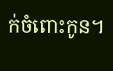ក់ចំពោះកូន។